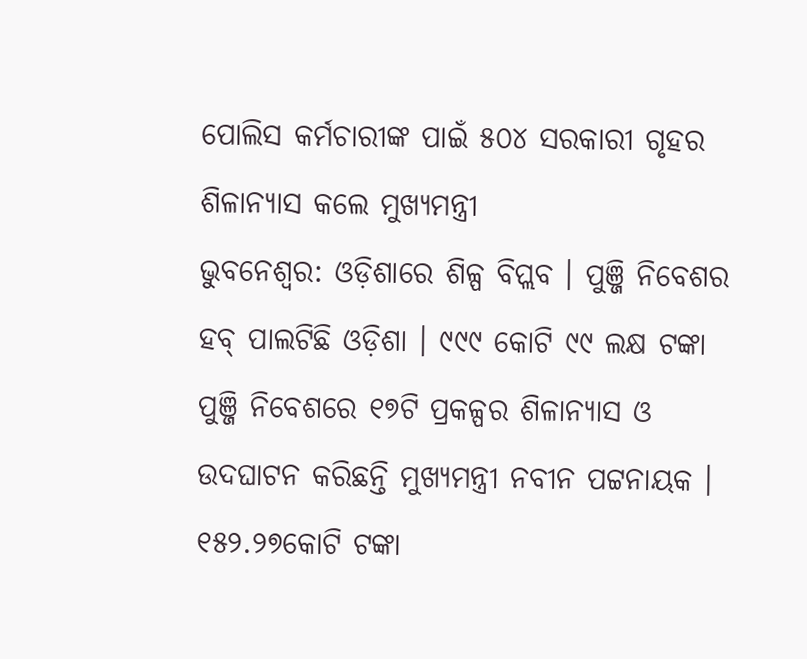ପୋଲିସ କର୍ମଚାରୀଙ୍କ ପାଇଁ ୫୦୪ ସରକାରୀ ଗୃହର ଶିଳାନ୍ୟାସ କଲେ ମୁଖ୍ୟମନ୍ତ୍ରୀ
ଭୁବନେଶ୍ୱର: ଓଡ଼ିଶାରେ ଶିଳ୍ପ ବିପ୍ଲବ । ପୁଞ୍ଜି ନିବେଶର ହବ୍ ପାଲଟିଛି ଓଡ଼ିଶା । ୯୯୯ କୋଟି ୯୯ ଲକ୍ଷ ଟଙ୍କା ପୁଞ୍ଜି ନିବେଶରେ ୧୭ଟି ପ୍ରକଳ୍ପର ଶିଳାନ୍ୟାସ ଓ ଉଦଘାଟନ କରିଛନ୍ତି ମୁଖ୍ୟମନ୍ତ୍ରୀ ନବୀନ ପଟ୍ଟନାୟକ । ୧୫୨.୨୭କୋଟି ଟଙ୍କା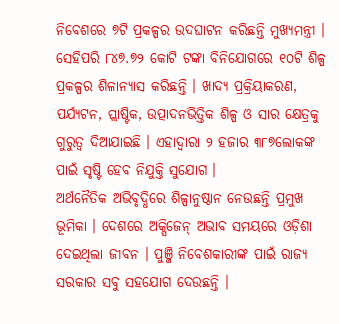ନିବେଶରେ ୭ଟି ପ୍ରକଳ୍ପର ଉଦଘାଟନ କରିଛନ୍ତି ମୁଖ୍ୟମନ୍ତ୍ରୀ । ସେହିପରି ୮୪୭.୭୨ କୋଟି ଟଙ୍କା ବିନିଯୋଗରେ ୧୦ଟି ଶିଳ୍ପ ପ୍ରକଳ୍ପର ଶିଳାନ୍ୟାସ କରିଛନ୍ତି । ଖାଦ୍ୟ ପ୍ରକ୍ରିୟାକରଣ, ପର୍ଯ୍ୟଟନ, ପ୍ଲାଷ୍ଟିକ, ଉତ୍ପାଦନଭିତ୍ତିକ ଶିଳ୍ପ ଓ ସାର କ୍ଷେତ୍ରକୁ ଗୁରୁତ୍ୱ ଦିଆଯାଇଛି । ଏହାଦ୍ୱାରା ୨ ହଜାର ୩୮୭ଲୋକଙ୍କ ପାଇଁ ସୃଷ୍ଟି ହେବ ନିଯୁକ୍ତି ସୁଯୋଗ ।
ଅର୍ଥନୈତିକ ଅଭିବୃଦ୍ଧିରେ ଶିଳ୍ପାନୁଷ୍ଠାନ ନେଉଛନ୍ତି ପ୍ରମୁଖ ଭୂମିକା । ଦେଶରେ ଅକ୍ସିଜେନ୍ ଅଭାବ ସମୟରେ ଓଡ଼ିଶା ଦେଇଥିଲା ଜୀବନ । ପୁଞ୍ଜି ନିବେଶକାରୀଙ୍କ ପାଇଁ ରାଜ୍ୟ ସରକାର ସବୁ ସହଯୋଗ ଦେଉଛନ୍ତି ।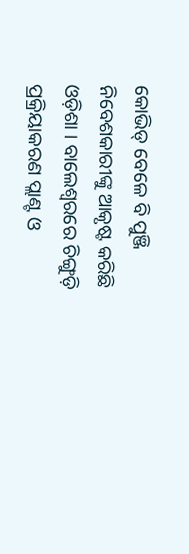କୋଭିଡ୍ ବେଳେ ବି ପୁଞ୍ଜି ନିବେଶକାରୀଙ୍କୁ ଆକୃଷ୍ଟ କରିଛି ଓଡ଼ିଶା । ବାଲେଶ୍ୱରରେ ଚିଙ୍ଗୁଡ଼ି ପ୍ରକ୍ରିୟାକରଣ ପ୍ଲାଣ୍ଟ ଓ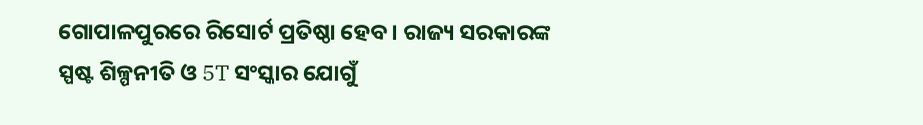ଗୋପାଳପୁରରେ ରିସୋର୍ଟ ପ୍ରତିଷ୍ଠା ହେବ । ରାଜ୍ୟ ସରକାରଙ୍କ ସ୍ପଷ୍ଟ ଶିଳ୍ପନୀତି ଓ 5T ସଂସ୍କାର ଯୋଗୁଁ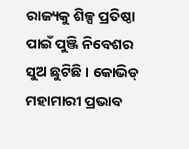ରାଜ୍ୟକୁ ଶିଳ୍ପ ପ୍ରତିଷ୍ଠା ପାଇଁ ପୁଞ୍ଜି ନିବେଶର ସୁଅ ଛୁଟିଛି । କୋଭିଡ୍ ମହାମାରୀ ପ୍ରଭାବ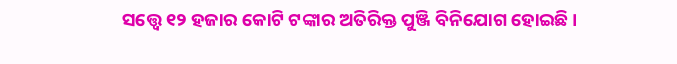ସତ୍ତ୍ୱେ ୧୨ ହଜାର କୋଟି ଟଙ୍କାର ଅତିରିକ୍ତ ପୁଞ୍ଜି ବିନିଯୋଗ ହୋଇଛି ।